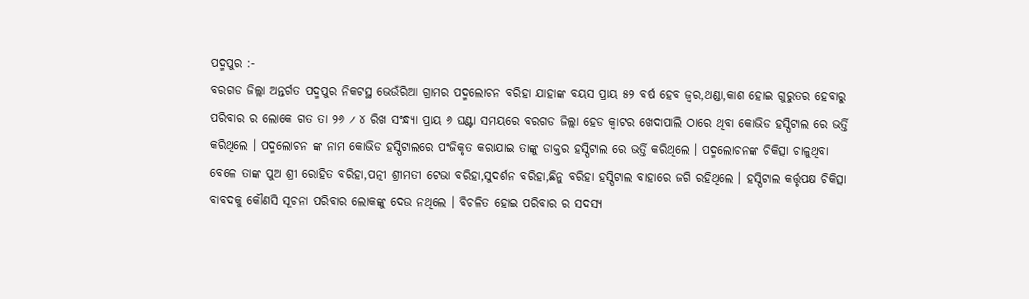ପଦ୍ମପୁର :-
ବରଗଡ ଜିଲ୍ଲା ଅନ୍ତର୍ଗତ ପଦ୍ମପୁର ନିକଟସ୍ଥ ଭେଉଁରିଆ ଗ୍ରାମର ପଦ୍ମଲୋଚନ ବରିହା ଯାହାଙ୍କ ବୟସ ପ୍ରାୟ ୫୨ ବର୍ଷ ହେବ ଜ୍ବର,ଥଣ୍ଡା,କାଶ ହୋଇ ଗୁରୁତର ହେବାରୁ ପରିବାର ର ଲୋକେ ଗତ ତା ୨୬ ୵ ୪ ରିଖ ସଂନ୍ଧ୍ଯା ପ୍ରାୟ ୬ ଘଣ୍ଟା ସମୟରେ ବରଗଡ ଜିଲ୍ଲା ହେଡ କ୍ବାଟର ଖେଦାପାଲି ଠାରେ ଥିବା କୋଭିଡ ହସ୍ପିଟାଲ ରେ ଭର୍ତ୍ତି କରିଥିଲେ । ପଦ୍ମଲୋଚନ ଙ୍କ ନାମ କୋଭିଡ ହସ୍ପିଟାଲରେ ପଂଜିକୃତ କରାଯାଇ ତାଙ୍କୁ ଡାକ୍ତର ହସ୍ପିଟାଲ ରେ ଭର୍ତ୍ତି କରିଥିଲେ । ପଦ୍ମଲୋଚନଙ୍କ ଚିକିତ୍ସା ଚାଳୁଥିବା ବେଳେ ତାଙ୍କ ପୁଅ ଶ୍ରୀ ରୋହିତ ବରିହା,ପତ୍ନୀ ଶ୍ରୀମତୀ ଟେଭା ବରିହା,ସୁଦର୍ଶନ ବରିହା,ଛିନୁ ବରିହା ହସ୍ପିଟାଲ ବାହାରେ ଜଗି ରହିଥିଲେ । ହସ୍ପିଟାଲ କର୍ତ୍ତୃପକ୍ଷ ଚିକିତ୍ସା ବାବଦକୁ କୌଣସି ସୂଚନା ପରିବାର ଲୋକଙ୍କୁ ଦେଉ ନଥିଲେ । ବିଚଳିତ ହୋଇ ପରିବାର ର ସଦସ୍ଯ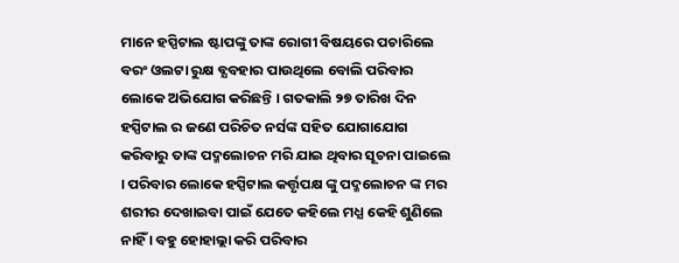ମାନେ ହସ୍ପିଟାଲ ଷ୍ଟାପଙ୍କୁ ତାଙ୍କ ରୋଗୀ ବିଷୟରେ ପଚାରିଲେ ବରଂ ଓଲଟା ରୁକ୍ଷ ବ୍ଯବହାର ପାଉଥିଲେ ବୋଲି ପରିବାର ଲୋକେ ଅଭିଯୋଗ କରିଛନ୍ତି । ଗତକାଲି ୨୭ ତାରିଖ ଦିନ ହସ୍ପିଟାଲ ର ଜଣେ ପରିଚିତ ନର୍ସଙ୍କ ସହିତ ଯୋଗାଯୋଗ କରିବାରୁ ତାଙ୍କ ପଦ୍ମଲୋଚନ ମରି ଯାଇ ଥିବାର ସୂଚନା ପାଇଲେ । ପରିବାର ଲୋକେ ହସ୍ପିଟାଲ କର୍ତ୍ତୃପକ୍ଷ ଙ୍କୁ ପଦ୍ମଲୋଚନ ଙ୍କ ମର ଶରୀର ଦେଖାଇବା ପାଇଁ ଯେତେ କହିଲେ ମଧ୍ଯ କେହି ଶୁଣିଲେ ନାହିଁ । ବହୁ ହୋହାଲ୍ଲା କରି ପରିବାର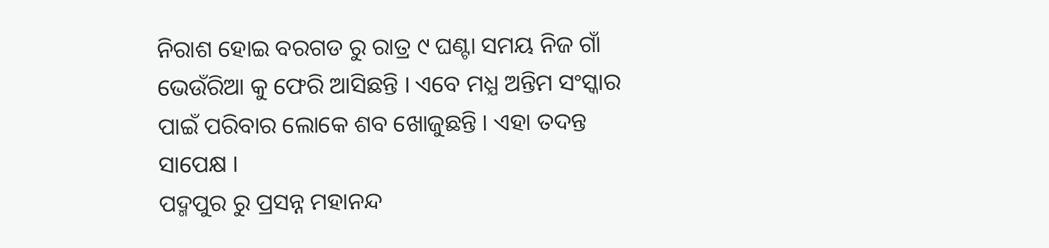ନିରାଶ ହୋଇ ବରଗଡ ରୁ ରାତ୍ର ୯ ଘଣ୍ଟା ସମୟ ନିଜ ଗାଁ ଭେଉଁରିଆ କୁ ଫେରି ଆସିଛନ୍ତି । ଏବେ ମଧ୍ଯ ଅନ୍ତିମ ସଂସ୍କାର ପାଇଁ ପରିବାର ଲୋକେ ଶବ ଖୋଜୁଛନ୍ତି । ଏହା ତଦନ୍ତ ସାପେକ୍ଷ ।
ପଦ୍ମପୁର ରୁ ପ୍ରସନ୍ନ ମହାନନ୍ଦ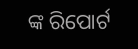ଙ୍କ ରିପୋର୍ଟ